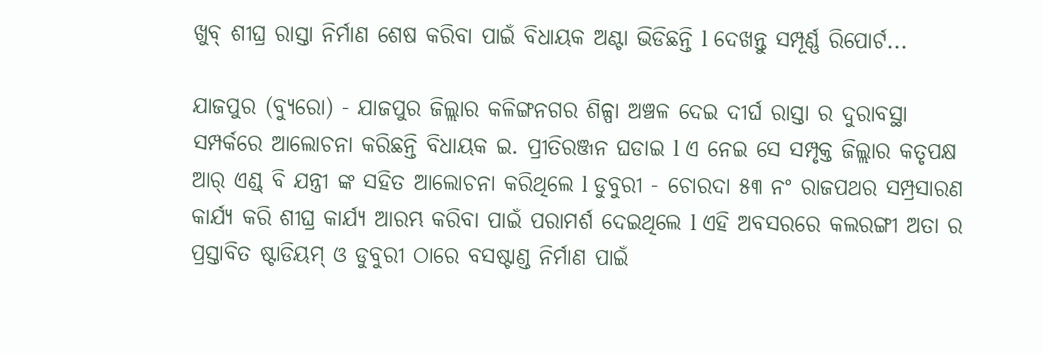ଖୁବ୍ ଶୀଘ୍ର ରାସ୍ତା ନିର୍ମାଣ ଶେଷ କରିବା ପାଇଁ ବିଧାୟକ ଅଣ୍ଟା ଭିଡିଛନ୍ତି l ଦେଖନ୍ତୁ ସମ୍ପୂର୍ଣ୍ଣ ରିପୋର୍ଟ...

ଯାଜପୁର (ବ୍ୟୁରୋ) - ଯାଜପୁର ଜିଲ୍ଲାର କଳିଙ୍ଗନଗର ଶିଳ୍ପା ଅଞ୍ଚଳ ଦେଇ ଦୀର୍ଘ ରାସ୍ତା ର ଦୁରାବସ୍ଥା ସମ୍ପର୍କରେ ଆଲୋଚନା କରିଛନ୍ତି ବିଧାୟକ ଇ. ପ୍ରୀତିରଞ୍ଜନ ଘଡାଇ l ଏ ନେଇ ସେ ସମ୍ପୃକ୍ତ ଜିଲ୍ଲାର କତୃପକ୍ଷ ଆର୍ ଏଣ୍ଡ୍ ବି ଯନ୍ତ୍ରୀ ଙ୍କ ସହିତ ଆଲୋଚନା କରିଥିଲେ l ଡୁବୁରୀ - ଚୋରଦା ୫୩ ନଂ ରାଜପଥର ସମ୍ପ୍ରସାରଣ କାର୍ଯ୍ୟ କରି ଶୀଘ୍ର କାର୍ଯ୍ୟ ଆରମ୍ଭ କରିବା ପାଇଁ ପରାମର୍ଶ ଦେଇଥିଲେ l ଏହି ଅବସରରେ କଲରଙ୍ଗୀ ଅତା ର ପ୍ରସ୍ତାବିତ ଷ୍ଟାଡିୟମ୍ ଓ ଡୁବୁରୀ ଠାରେ ବସଷ୍ଟାଣ୍ଡ ନିର୍ମାଣ ପାଇଁ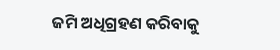ଜମି ଅଧିଗ୍ରହଣ କରିବାକୁ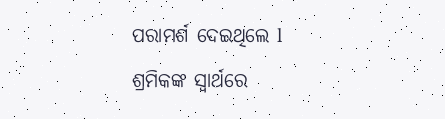ପରାମର୍ଶ ଦେଇଥିଲେ l ଶ୍ରମିକଙ୍କ ସ୍ୱାର୍ଥରେ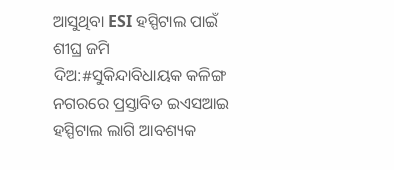ଆସୁଥିବା ESI ହସ୍ପିଟାଲ ପାଇଁ ଶୀଘ୍ର ଜମି ଦିଅ:#ସୁକିନ୍ଦାବିଧାୟକ କଳିଙ୍ଗ ନଗରରେ ପ୍ରସ୍ତାବିତ ଇଏସଆଇ ହସ୍ପିଟାଲ ଲାଗି ଆବଶ୍ୟକ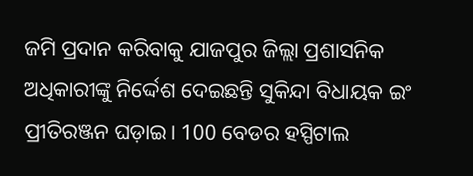ଜମି ପ୍ରଦାନ କରିବାକୁ ଯାଜପୁର ଜିଲ୍ଲା ପ୍ରଶାସନିକ ଅଧିକାରୀଙ୍କୁ ନିର୍ଦ୍ଦେଶ ଦେଇଛନ୍ତି ସୁକିନ୍ଦା ବିଧାୟକ ଇଂ ପ୍ରୀତିରଞ୍ଜନ ଘଡ଼ାଇ। 100 ବେଡର ହସ୍ପିଟାଲ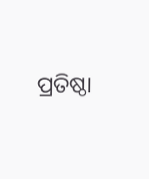ପ୍ରତିଷ୍ଠା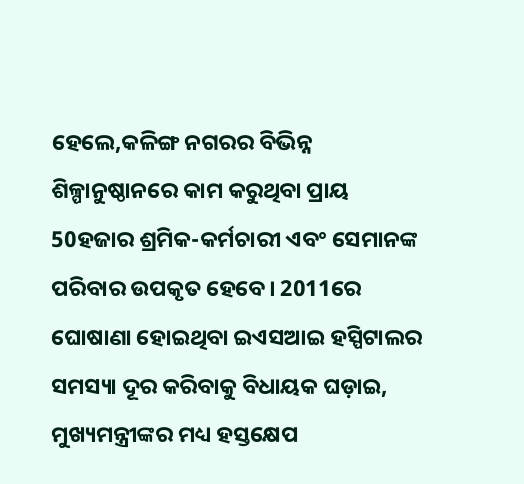ହେଲେ,କଳିଙ୍ଗ ନଗରର ବିଭିନ୍ନ ଶିଳ୍ପାନୁଷ୍ଠାନରେ କାମ କରୁଥିବା ପ୍ରାୟ 50ହଜାର ଶ୍ରମିକ-କର୍ମଚାରୀ ଏବଂ ସେମାନଙ୍କ ପରିବାର ଉପକୃତ ହେବେ। 2011ରେ ଘୋଷାଣା ହୋଇଥିବା ଇଏସଆଇ ହସ୍ପିଟାଲର ସମସ୍ୟା ଦୂର କରିବାକୁ ବିଧାୟକ ଘଡ଼ାଇ, ମୁଖ୍ୟମନ୍ତ୍ରୀଙ୍କର ମଧ୍ୟ ହସ୍ତକ୍ଷେପ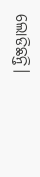ଲୋଡିଛନ୍ତି।